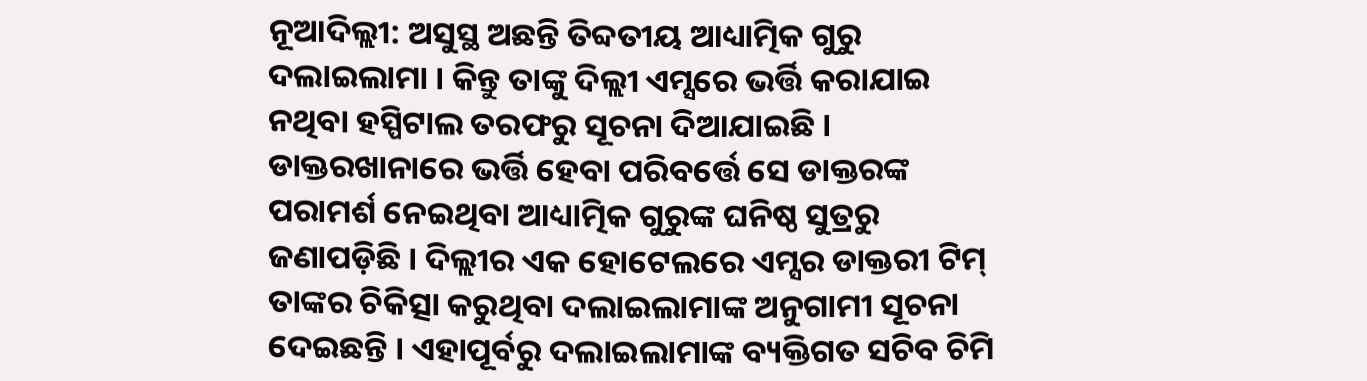ନୂଆଦିଲ୍ଲୀ: ଅସୁସ୍ଥ ଅଛନ୍ତି ତିବ୍ଦତୀୟ ଆଧ୍ୟାତ୍ମିକ ଗୁରୁ ଦଲାଇଲାମା । କିନ୍ତୁ ତାଙ୍କୁ ଦିଲ୍ଲୀ ଏମ୍ସରେ ଭର୍ତ୍ତି କରାଯାଇ ନଥିବା ହସ୍ପିଟାଲ ତରଫରୁ ସୂଚନା ଦିଆଯାଇଛି । ଡାକ୍ତରଖାନାରେ ଭର୍ତ୍ତି ହେବା ପରିବର୍ତ୍ତେ ସେ ଡାକ୍ତରଙ୍କ ପରାମର୍ଶ ନେଇଥିବା ଆଧ୍ୟାତ୍ମିକ ଗୁରୁଙ୍କ ଘନିଷ୍ଠ ସୁତ୍ରରୁ ଜଣାପଡ଼ିଛି । ଦିଲ୍ଲୀର ଏକ ହୋଟେଲରେ ଏମ୍ସର ଡାକ୍ତରୀ ଟିମ୍ ତାଙ୍କର ଚିକିତ୍ସା କରୁଥିବା ଦଲାଇଲାମାଙ୍କ ଅନୁଗାମୀ ସୂଚନା ଦେଇଛନ୍ତି । ଏହାପୂର୍ବରୁ ଦଲାଇଲାମାଙ୍କ ବ୍ୟକ୍ତିଗତ ସଚିବ ଚିମି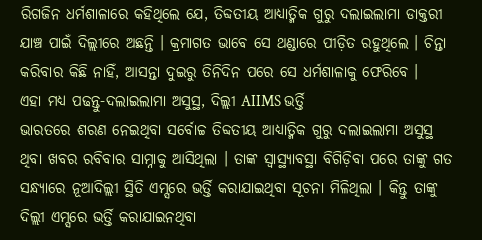ରିଗଜିନ ଧର୍ମଶାଳାରେ କହିଥିଲେ ଯେ, ତିବ୍ଦତୀୟ ଆଧ୍ୟାତ୍ମିକ ଗୁରୁ ଦଲାଇଲାମା ଡାକ୍ତରୀ ଯାଞ୍ଚ ପାଇଁ ଦିଲ୍ଲୀରେ ଅଛନ୍ତି । କ୍ରମାଗତ ଭାବେ ସେ ଥଣ୍ଡାରେ ପୀଡ଼ିତ ରହୁଥିଲେ । ଚିନ୍ତା କରିବାର କିଛି ନାହିଁ, ଆସନ୍ତା ଦୁଇରୁ ତିନିଦିନ ପରେ ସେ ଧର୍ମଶାଳାକୁ ଫେରିବେ ।
ଏହା ମଧ୍ୟ ପଢନ୍ତୁ-ଦଲାଇଲାମା ଅସୁସ୍ଥ, ଦିଲ୍ଲୀ AIIMS ଭର୍ତ୍ତି
ଭାରତରେ ଶରଣ ନେଇଥିବା ସର୍ବୋଚ୍ଚ ତିବ୍ଦତୀୟ ଆଧ୍ୟାତ୍ମିକ ଗୁରୁ ଦଲାଇଲାମା ଅସୁସ୍ଥ ଥିବା ଖବର ରବିବାର ସାମ୍ନାକୁ ଆସିଥିଲା । ତାଙ୍କ ସ୍ବାସ୍ଥ୍ୟାବସ୍ଥା ବିଗିଡ଼ିବା ପରେ ତାଙ୍କୁ ଗତ ସନ୍ଧ୍ୟାରେ ନୂଆଦିଲ୍ଲୀ ସ୍ଥିତି ଏମ୍ସରେ ଭର୍ତ୍ତି କରାଯାଇଥିବା ସୂଚନା ମିଳିଥିଲା । କିନ୍ତୁ ତାଙ୍କୁ ଦିଲ୍ଲୀ ଏମ୍ସରେ ଭର୍ତ୍ତି କରାଯାଇନଥିବା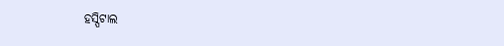ହସ୍ପିଟାଲ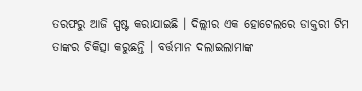ତରଫରୁ ଆଜି ସ୍ପଷ୍ଟ କରାଯାଇଛି । ଦିଲ୍ଲୀର ଏକ ହୋଟେଲରେ ଡାକ୍ତରୀ ଟିମ ତାଙ୍କର ଚିକିତ୍ସା କରୁଛନ୍ତି । ବର୍ତ୍ତମାନ ଦଲାଇଲାମାଙ୍କ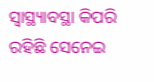ସ୍ବାସ୍ଥ୍ୟାବସ୍ଥା କିପରି ରହିଛି ସେନେଇ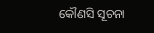କୌଣସି ସୂଚନା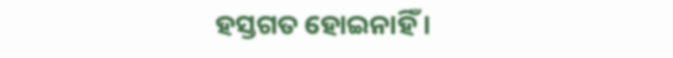ହସ୍ତଗତ ହୋଇନାହିଁ ।